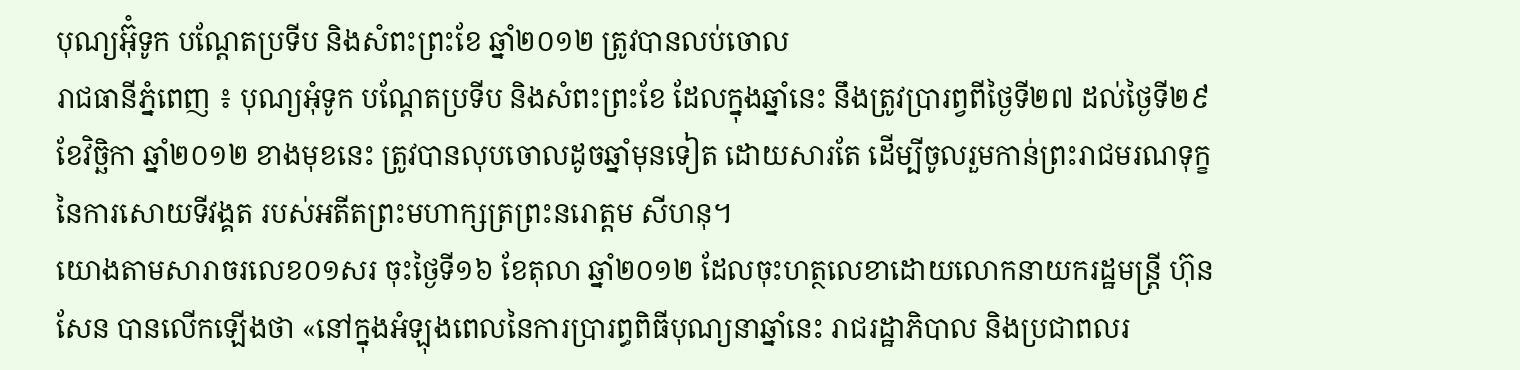បុណ្យអ៊ុំទូក បណ្តែតប្រទីប និងសំពះព្រះខែ ឆ្នាំ២០១២ ត្រូវបានលប់ចោល
រាជធានីភ្នំពេញ ៖ បុណ្យអុំទូក បណ្តែតប្រទីប និងសំពះព្រះខែ ដែលក្នុងឆ្នាំនេះ នឹងត្រូវប្រារព្វពីថ្ងៃទី២៧ ដល់ថ្ងៃទី២៩ ខែវិច្ឆិកា ឆ្នាំ២០១២ ខាងមុខនេះ ត្រូវបានលុបចោលដូចឆ្នាំមុនទៀត ដោយសារតែ ដើម្បីចូលរួមកាន់ព្រះរាជមរណទុក្ខ នៃការសោយទីវង្គត របស់អតីតព្រះមហាក្សត្រព្រះនរោត្តម សីហនុ។
យោងតាមសារាចរលេខ០១សរ ចុះថ្ងៃទី១៦ ខែតុលា ឆ្នាំ២០១២ ដែលចុះហត្ថលេខាដោយលោកនាយករដ្ឋមន្ត្រី ហ៊ុន សែន បានលើកឡើងថា «នៅក្នុងអំឡុងពេលនៃការប្រារព្ធពិធីបុណ្យនាឆ្នាំនេះ រាជរដ្ឋាភិបាល និងប្រជាពលរ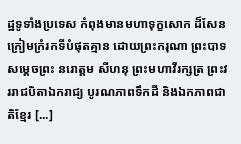ដ្ឋទូទាំងប្រទេស កំពុងមានមហាទុក្ខសោក ដ៏សែនក្រៀមក្រំរកទីបំផុតគ្មាន ដោយព្រះករុណា ព្រះបាទសម្តេចព្រះ នរោត្តម សីហនុ ព្រះមហាវីរក្សត្រ ព្រះវររាជបិតាឯករាជ្យ បូរណភាពទឹកដី និងឯកភាពជាតិខ្មែរ [...]